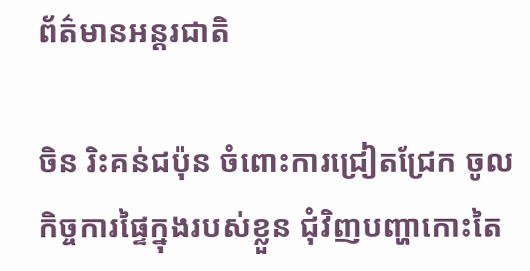ព័ត៌មានអន្តរជាតិ

ចិន រិះគន់ជប៉ុន ចំពោះការជ្រៀតជ្រែក ចូលកិច្ចការផ្ទៃក្នុងរបស់ខ្លួន ជុំវិញបញ្ហាកោះតៃ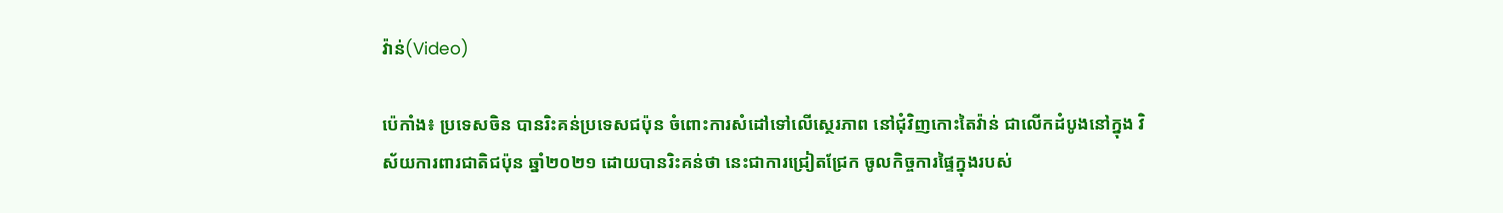វ៉ាន់(Video)

ប៉េកាំង៖ ប្រទេសចិន បានរិះគន់ប្រទេសជប៉ុន ចំពោះការសំដៅទៅលើស្ថេរភាព នៅជុំវិញកោះតៃវ៉ាន់ ជាលើកដំបូងនៅក្នុង វិស័យការពារជាតិជប៉ុន ឆ្នាំ២០២១ ដោយបានរិះគន់ថា នេះជាការជ្រៀតជ្រែក ចូលកិច្ចការផ្ទៃក្នុងរបស់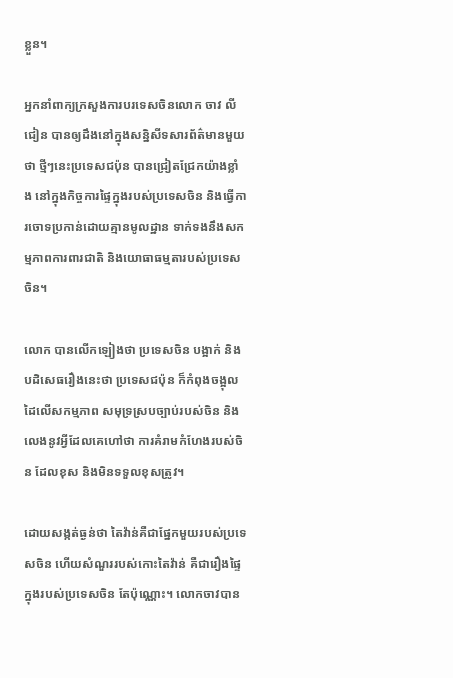ខ្លួន។

អ្នកនាំពាក្យក្រសួងការបរទេសចិនលោក ចាវ លីជៀន បានឲ្យដឹងនៅក្នុងសន្និសីទសារព័ត៌មានមួយថា ថ្មីៗនេះប្រទេសជប៉ុន បានជ្រៀតជ្រែកយ៉ាងខ្លាំង នៅក្នុងកិច្ចការផ្ទៃក្នុងរបស់ប្រទេសចិន និងធ្វើការចោទប្រកាន់ដោយគ្មានមូលដ្ឋាន ទាក់ទងនឹងសកម្មភាពការពារជាតិ និងយោធាធម្មតារបស់ប្រទេសចិន។

លោក បានលើកឡៀងថា ប្រទេសចិន បង្អាក់ និងបដិសេធរឿងនេះថា ប្រទេសជប៉ុន ក៏កំពុងចង្អុលដៃលើសកម្មភាព សមុទ្រស្របច្បាប់របស់ចិន និងលេងនូវអ្វីដែលគេហៅថា ការគំរាមកំហែងរបស់ចិន ដែលខុស និងមិនទទួលខុសត្រូវ។

ដោយសង្កត់ធ្ងន់ថា តៃវ៉ាន់គឺជាផ្នែកមួយរបស់ប្រទេសចិន ហើយសំណួររបស់កោះតៃវ៉ាន់ គឺជារឿងផ្ទៃក្នុងរបស់ប្រទេសចិន តែប៉ុណ្ណោះ។ លោកចាវបាន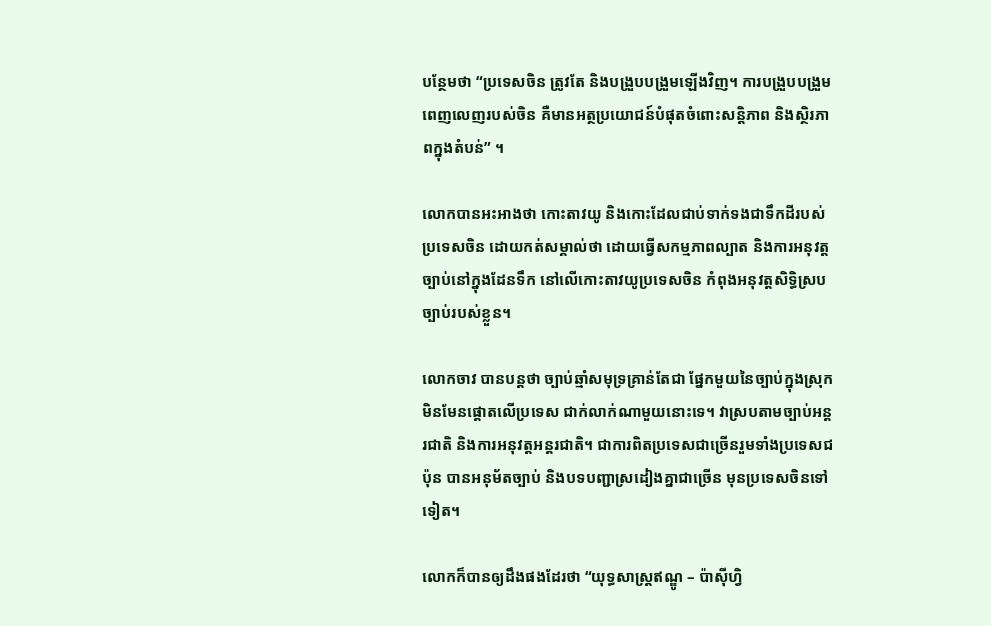បន្ថែមថា “ប្រទេសចិន ត្រូវតែ និងបង្រួបបង្រួមឡើងវិញ។ ការបង្រួបបង្រួមពេញលេញរបស់ចិន គឺមានអត្ថប្រយោជន៍បំផុតចំពោះសន្តិភាព និងស្ថិរភាពក្នុងតំបន់” ។

លោកបានអះអាងថា កោះតាវយូ និងកោះដែលជាប់ទាក់ទងជាទឹកដីរបស់ប្រទេសចិន ដោយកត់សម្គាល់ថា ដោយធ្វើសកម្មភាពល្បាត និងការអនុវត្តច្បាប់នៅក្នុងដែនទឹក នៅលើកោះតាវយូប្រទេសចិន កំពុងអនុវត្តសិទ្ធិស្របច្បាប់របស់ខ្លួន។

លោកចាវ បានបន្ដថា ច្បាប់ឆ្មាំសមុទ្រគ្រាន់តែជា ផ្នែកមួយនៃច្បាប់ក្នុងស្រុក មិនមែនផ្តោតលើប្រទេស ជាក់លាក់ណាមួយនោះទេ។ វាស្របតាមច្បាប់អន្តរជាតិ និងការអនុវត្តអន្តរជាតិ។ ជាការពិតប្រទេសជាច្រើនរួមទាំងប្រទេសជប៉ុន បានអនុម័តច្បាប់ និងបទបញ្ជាស្រដៀងគ្នាជាច្រើន មុនប្រទេសចិនទៅទៀត។

លោកក៏បានឲ្យដឹងផងដែរថា “យុទ្ធសាស្ត្រឥណ្ឌូ – ប៉ាស៊ីហ្វិ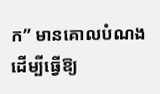ក” មានគោលបំណង ដើម្បីធ្វើឱ្យ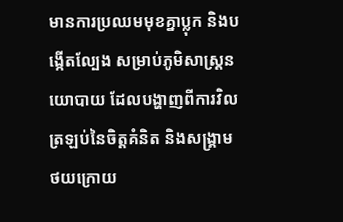មានការប្រឈមមុខគ្នាប្លុក និងបង្កើតល្បែង សម្រាប់ភូមិសាស្ត្រនយោបាយ ដែលបង្ហាញពីការវិលត្រឡប់នៃចិត្តគំនិត និងសង្គ្រាម ថយក្រោយ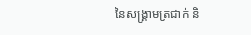នៃសង្គ្រាមត្រជាក់ និ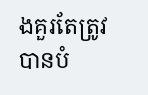ងគួរតែត្រូវបានបំ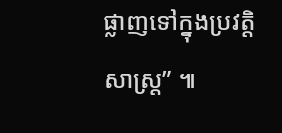ផ្លាញទៅក្នុងប្រវត្តិសាស្រ្ត” ៕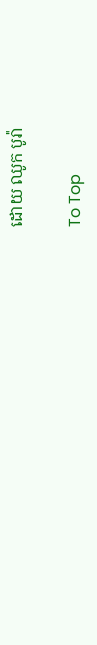ដោយ ឈូក បូរ៉ា

To Top